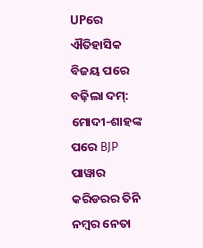UPରେ ଐତିହାସିକ ବିଜୟ ପରେ ବଢ଼ିଲା ଦମ୍: ମୋଦୀ-ଶାହଙ୍କ ପରେ BJP ପାୱାର କରିଡରର ତିନି ନମ୍ବର ନେତା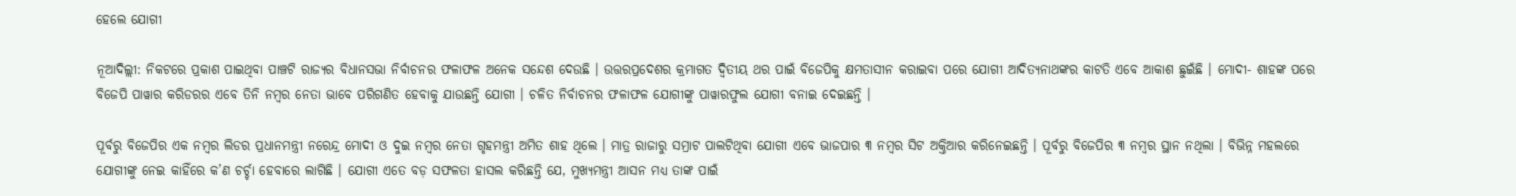ହେଲେ ଯୋଗୀ

ନୂଆଦିଲ୍ଲୀ: ନିକଟରେ ପ୍ରକାଶ ପାଇଥିବା ପାଞ୍ଚଟି ରାଜ୍ୟର ବିଧାନସଭା ନିର୍ବାଚନର ଫଳାଫଳ ଅନେକ ସନ୍ଦେଶ ଦେଉଛି । ଉତ୍ତରପ୍ରଦେଶର କ୍ରମାଗତ ଦ୍ୱିତୀୟ ଥର ପାଇଁ ବିଜେପିକୁ କ୍ଷମତାସୀନ କରାଇବା ପରେ ଯୋଗୀ ଆଦିତ୍ୟନାଥଙ୍କର କାଟତି ଏବେ ଆକାଶ ଛୁଇଁଛି । ମୋଦୀ- ଶାହଙ୍କ ପରେ ବିଜେପି ପାୱାର କରିଡରର ଏବେ ତିନି ନମ୍ବର ନେତା ଭାବେ ପରିଗଣିତ ହେବାକୁ ଯାଉଛନ୍ତି ଯୋଗୀ । ଚଳିତ ନିର୍ବାଚନର ଫଳାଫଳ ଯୋଗୀଙ୍କୁ ପାୱାରଫୁଲ ଯୋଗୀ ବନାଇ ଦେଇଛନ୍ତି ।

ପୂର୍ବରୁ ବିଜେପିର ଏକ ନମ୍ବର ଲିଡର ପ୍ରଧାନମନ୍ତ୍ରୀ ନରେନ୍ଦ୍ର ମୋଦୀ ଓ ଦୁଇ ନମ୍ବର ନେତା ଗୃହମନ୍ତ୍ରୀ ଅମିତ ଶାହ ଥିଲେ । ମାତ୍ର ରାଜାରୁ ସମ୍ରାଟ ପାଲଟିଥିବା ଯୋଗୀ ଏବେ ଭାଜପାର ୩ ନମ୍ବର ସିଟ ଅକ୍ତିଆର କରିନେଇଛନ୍ତି । ପୂର୍ବରୁ ବିଜେପିର ୩ ନମ୍ବର ସ୍ଥାନ ନଥିଲା । ବିଭିନ୍ନ ମହଲରେ ଯୋଗୀଙ୍କୁ ନେଇ କାହିଁରେ କ’ଣ ଚର୍ଚ୍ଚା ହେବାରେ ଲାଗିଛି । ଯୋଗୀ ଏତେ ବଡ଼ ସଫଳତା ହାସଲ କରିଛନ୍ତି ଯେ, ମୁଖ୍ୟମନ୍ତ୍ରୀ ଆସନ ମଧ୍ୟ ତାଙ୍କ ପାଇଁ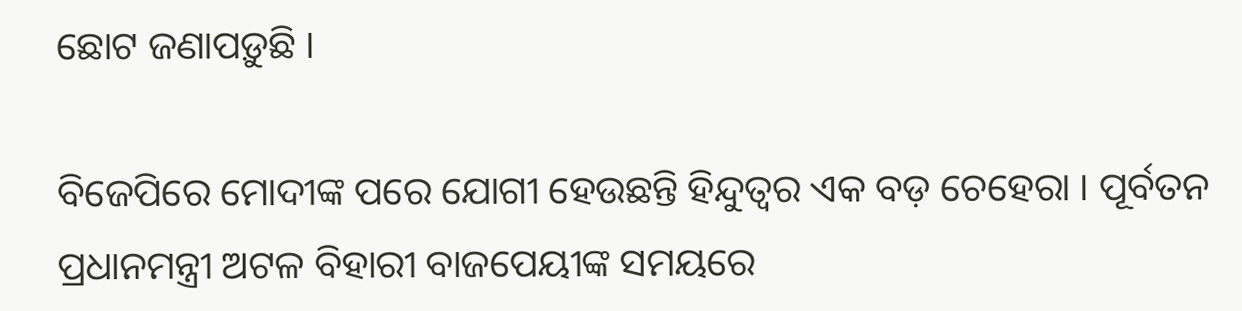ଛୋଟ ଜଣାପଡ଼ୁଛି ।

ବିଜେପିରେ ମୋଦୀଙ୍କ ପରେ ଯୋଗୀ ହେଉଛନ୍ତି ହିନ୍ଦୁତ୍ୱର ଏକ ବଡ଼ ଚେହେରା । ପୂର୍ବତନ ପ୍ରଧାନମନ୍ତ୍ରୀ ଅଟଳ ବିହାରୀ ବାଜପେୟୀଙ୍କ ସମୟରେ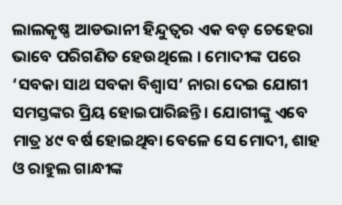ଲାଲକୃଷ୍ଣ ଆଡଭାନୀ ହିନ୍ଦୁତ୍ୱର ଏକ ବଡ଼ ଚେହେରା ଭାବେ ପରିଗଣିତ ହେଉଥିଲେ । ମୋଦୀଙ୍କ ପରେ ‘ସବକା ସାଥ ସବକା ବିଶ୍ୱାସ’ ନାରା ଦେଇ ଯୋଗୀ ସମସ୍ତଙ୍କର ପ୍ରିୟ ହୋଇପାରିଛନ୍ତି । ଯୋଗୀଙ୍କୁ ଏବେ ମାତ୍ର ୪୯ ବର୍ଷ ହୋଇଥିବା ବେଳେ ସେ ମୋଦୀ, ଶାହ ଓ ରାହୁଲ ଗାନ୍ଧୀଙ୍କ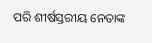ପରି ଶୀର୍ଷସ୍ତରୀୟ ନେତାଙ୍କ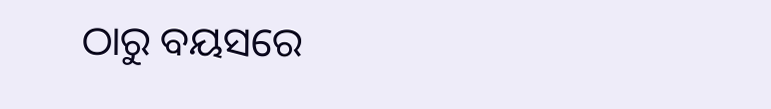ଠାରୁ ବୟସରେ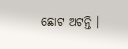ଛୋଟ ଅଟନ୍ତି ।